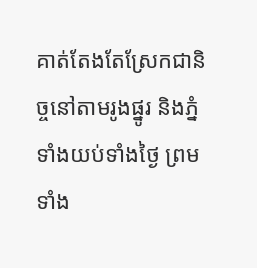គាត់តែងតែស្រែកជានិច្ចនៅតាមរូងផ្នូរ និងភ្នំ ទាំងយប់ទាំងថ្ងៃ ព្រមទាំង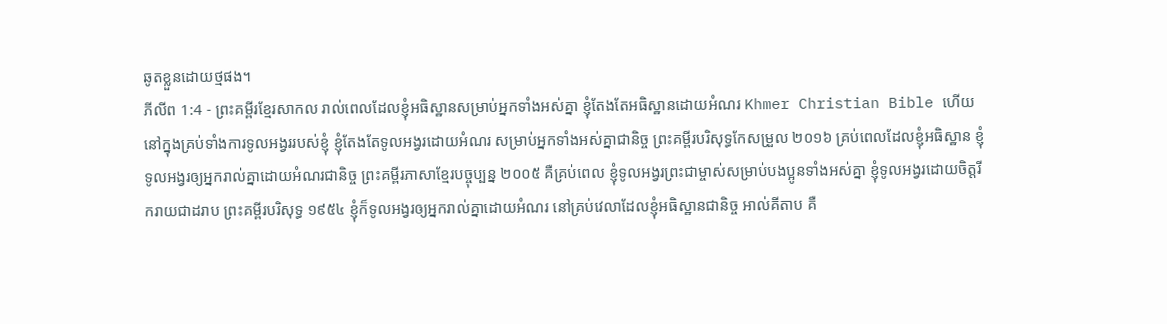ឆូតខ្លួនដោយថ្មផង។
ភីលីព 1:4 - ព្រះគម្ពីរខ្មែរសាកល រាល់ពេលដែលខ្ញុំអធិស្ឋានសម្រាប់អ្នកទាំងអស់គ្នា ខ្ញុំតែងតែអធិស្ឋានដោយអំណរ Khmer Christian Bible ហើយនៅក្នុងគ្រប់ទាំងការទូលអង្វររបស់ខ្ញុំ ខ្ញុំតែងតែទូលអង្វរដោយអំណរ សម្រាប់អ្នកទាំងអស់គ្នាជានិច្ច ព្រះគម្ពីរបរិសុទ្ធកែសម្រួល ២០១៦ គ្រប់ពេលដែលខ្ញុំអធិស្ឋាន ខ្ញុំទូលអង្វរឲ្យអ្នករាល់គ្នាដោយអំណរជានិច្ច ព្រះគម្ពីរភាសាខ្មែរបច្ចុប្បន្ន ២០០៥ គឺគ្រប់ពេល ខ្ញុំទូលអង្វរព្រះជាម្ចាស់សម្រាប់បងប្អូនទាំងអស់គ្នា ខ្ញុំទូលអង្វរដោយចិត្តរីករាយជាដរាប ព្រះគម្ពីរបរិសុទ្ធ ១៩៥៤ ខ្ញុំក៏ទូលអង្វរឲ្យអ្នករាល់គ្នាដោយអំណរ នៅគ្រប់វេលាដែលខ្ញុំអធិស្ឋានជានិច្ច អាល់គីតាប គឺ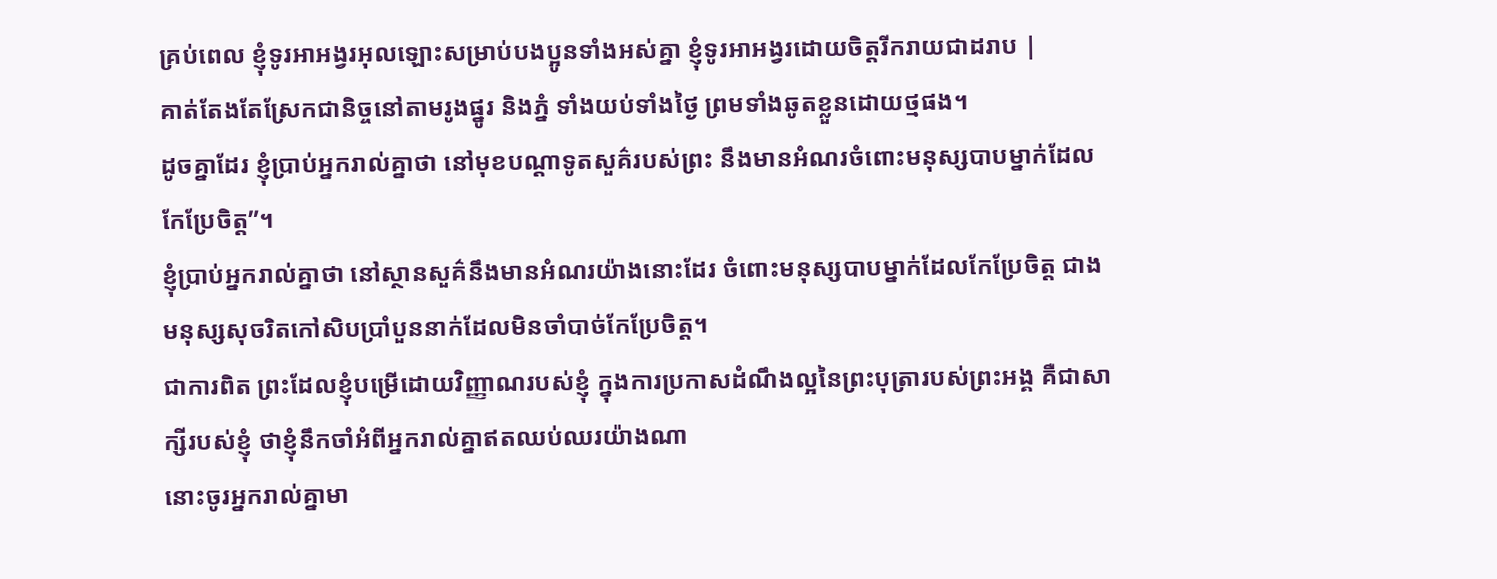គ្រប់ពេល ខ្ញុំទូរអាអង្វរអុលឡោះសម្រាប់បងប្អូនទាំងអស់គ្នា ខ្ញុំទូរអាអង្វរដោយចិត្ដរីករាយជាដរាប |
គាត់តែងតែស្រែកជានិច្ចនៅតាមរូងផ្នូរ និងភ្នំ ទាំងយប់ទាំងថ្ងៃ ព្រមទាំងឆូតខ្លួនដោយថ្មផង។
ដូចគ្នាដែរ ខ្ញុំប្រាប់អ្នករាល់គ្នាថា នៅមុខបណ្ដាទូតសួគ៌របស់ព្រះ នឹងមានអំណរចំពោះមនុស្សបាបម្នាក់ដែលកែប្រែចិត្ត”។
ខ្ញុំប្រាប់អ្នករាល់គ្នាថា នៅស្ថានសួគ៌នឹងមានអំណរយ៉ាងនោះដែរ ចំពោះមនុស្សបាបម្នាក់ដែលកែប្រែចិត្ត ជាងមនុស្សសុចរិតកៅសិបប្រាំបួននាក់ដែលមិនចាំបាច់កែប្រែចិត្ត។
ជាការពិត ព្រះដែលខ្ញុំបម្រើដោយវិញ្ញាណរបស់ខ្ញុំ ក្នុងការប្រកាសដំណឹងល្អនៃព្រះបុត្រារបស់ព្រះអង្គ គឺជាសាក្សីរបស់ខ្ញុំ ថាខ្ញុំនឹកចាំអំពីអ្នករាល់គ្នាឥតឈប់ឈរយ៉ាងណា
នោះចូរអ្នករាល់គ្នាមា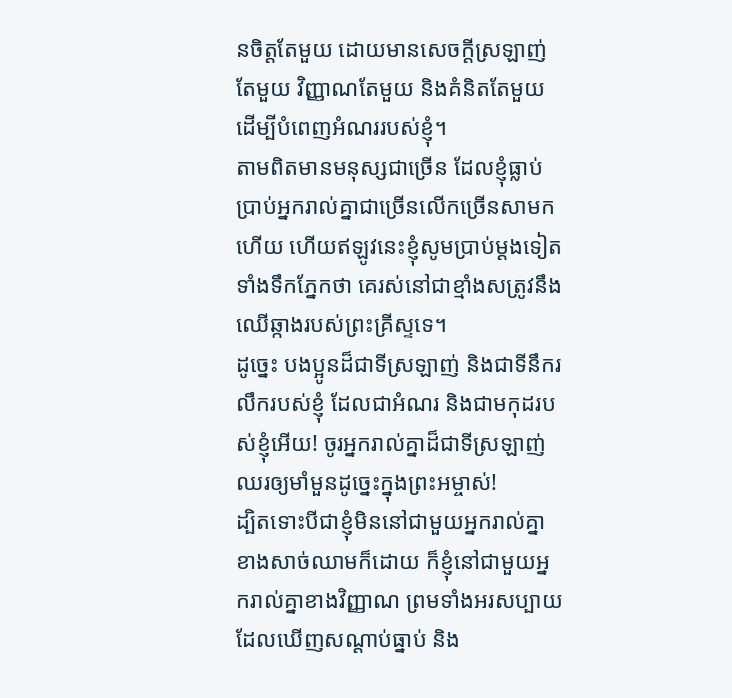នចិត្តតែមួយ ដោយមានសេចក្ដីស្រឡាញ់តែមួយ វិញ្ញាណតែមួយ និងគំនិតតែមួយ ដើម្បីបំពេញអំណររបស់ខ្ញុំ។
តាមពិតមានមនុស្សជាច្រើន ដែលខ្ញុំធ្លាប់ប្រាប់អ្នករាល់គ្នាជាច្រើនលើកច្រើនសាមកហើយ ហើយឥឡូវនេះខ្ញុំសូមប្រាប់ម្ដងទៀតទាំងទឹកភ្នែកថា គេរស់នៅជាខ្មាំងសត្រូវនឹងឈើឆ្កាងរបស់ព្រះគ្រីស្ទទេ។
ដូច្នេះ បងប្អូនដ៏ជាទីស្រឡាញ់ និងជាទីនឹករលឹករបស់ខ្ញុំ ដែលជាអំណរ និងជាមកុដរបស់ខ្ញុំអើយ! ចូរអ្នករាល់គ្នាដ៏ជាទីស្រឡាញ់ឈរឲ្យមាំមួនដូច្នេះក្នុងព្រះអម្ចាស់!
ដ្បិតទោះបីជាខ្ញុំមិននៅជាមួយអ្នករាល់គ្នាខាងសាច់ឈាមក៏ដោយ ក៏ខ្ញុំនៅជាមួយអ្នករាល់គ្នាខាងវិញ្ញាណ ព្រមទាំងអរសប្បាយដែលឃើញសណ្ដាប់ធ្នាប់ និង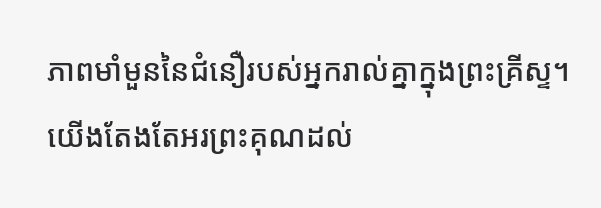ភាពមាំមួននៃជំនឿរបស់អ្នករាល់គ្នាក្នុងព្រះគ្រីស្ទ។
យើងតែងតែអរព្រះគុណដល់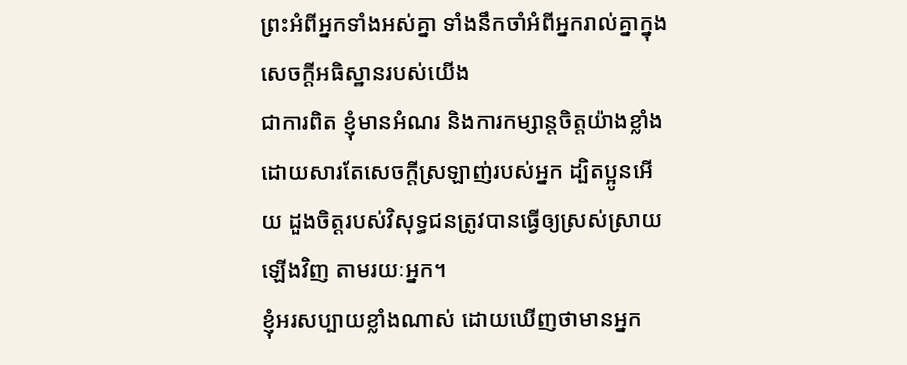ព្រះអំពីអ្នកទាំងអស់គ្នា ទាំងនឹកចាំអំពីអ្នករាល់គ្នាក្នុងសេចក្ដីអធិស្ឋានរបស់យើង
ជាការពិត ខ្ញុំមានអំណរ និងការកម្សាន្តចិត្តយ៉ាងខ្លាំង ដោយសារតែសេចក្ដីស្រឡាញ់របស់អ្នក ដ្បិតប្អូនអើយ ដួងចិត្តរបស់វិសុទ្ធជនត្រូវបានធ្វើឲ្យស្រស់ស្រាយឡើងវិញ តាមរយៈអ្នក។
ខ្ញុំអរសប្បាយខ្លាំងណាស់ ដោយឃើញថាមានអ្នក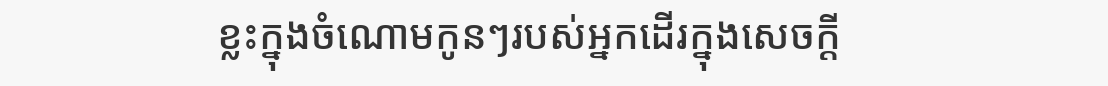ខ្លះក្នុងចំណោមកូនៗរបស់អ្នកដើរក្នុងសេចក្ដី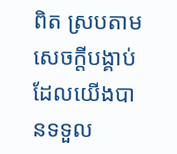ពិត ស្របតាមសេចក្ដីបង្គាប់ដែលយើងបានទទួល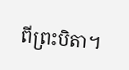ពីព្រះបិតា។